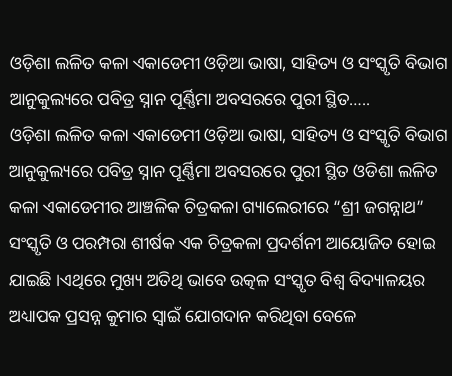ଓଡ଼ିଶା ଲଳିତ କଳା ଏକାଡେମୀ ଓଡ଼ିଆ ଭାଷା, ସାହିତ୍ୟ ଓ ସଂସ୍କୃତି ବିଭାଗ ଆନୁକୁଲ୍ୟରେ ପବିତ୍ର ସ୍ନାନ ପୂର୍ଣ୍ଣିମା ଅବସରରେ ପୁରୀ ସ୍ଥିତ…..
ଓଡ଼ିଶା ଲଳିତ କଳା ଏକାଡେମୀ ଓଡ଼ିଆ ଭାଷା, ସାହିତ୍ୟ ଓ ସଂସ୍କୃତି ବିଭାଗ ଆନୁକୁଲ୍ୟରେ ପବିତ୍ର ସ୍ନାନ ପୂର୍ଣ୍ଣିମା ଅବସରରେ ପୁରୀ ସ୍ଥିତ ଓଡିଶା ଲଳିତ କଳା ଏକାଡେମୀର ଆଞ୍ଚଳିକ ଚିତ୍ରକଳା ଗ୍ୟାଲେରୀରେ “ଶ୍ରୀ ଜଗନ୍ନାଥ” ସଂସ୍କୃତି ଓ ପରମ୍ପରା ଶୀର୍ଷକ ଏକ ଚିତ୍ରକଳା ପ୍ରଦର୍ଶନୀ ଆୟୋଜିତ ହୋଇ ଯାଇଛି ।ଏଥିରେ ମୁଖ୍ୟ ଅତିଥି ଭାବେ ଉତ୍କଳ ସଂସ୍କୃତ ବିଶ୍ଵ ବିଦ୍ୟାଳୟର ଅଧ୍ୟାପକ ପ୍ରସନ୍ନ କୁମାର ସ୍ୱାଇଁ ଯୋଗଦାନ କରିଥିବା ବେଳେ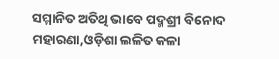ସମ୍ମାନିତ ଅତିଥି ଭାବେ ପଦ୍ମଶ୍ରୀ ବିନୋଦ ମହାରଣା,ଓଡ଼ିଶା ଲଳିତ କଳା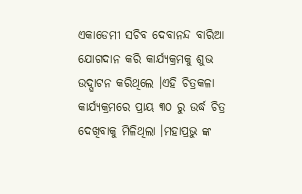ଏକାଡେମୀ ସଚିବ ଦେବାନନ୍ଦ ବାରିଆ ଯୋଗଦାନ କରି କାର୍ଯ୍ୟକ୍ରମକୁ ଶୁଭ ଉଦ୍ଘାଟନ କରିଥିଲେ ।ଏହି ଚିତ୍ରକଳା କାର୍ଯ୍ୟକ୍ରମରେ ପ୍ରାୟ ୩୦ ରୁ ଉର୍ଦ୍ଧ ଚିତ୍ର ଦେଖିବାକୁ ମିଳିଥିଲା ।ମହାପ୍ରଭୁ ଙ୍କ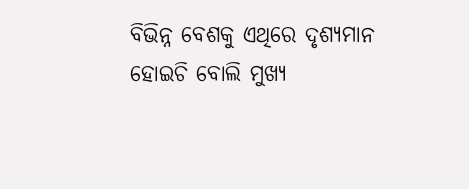ବିଭିନ୍ନ ବେଶକୁ ଏଥିରେ ଦୃଶ୍ୟମାନ ହୋଇଚି ବୋଲି ମୁଖ୍ୟ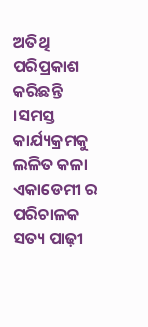ଅତିଥି ପରିପ୍ରକାଶ କରିଛନ୍ତି ।ସମସ୍ତ କାର୍ଯ୍ୟକ୍ରମକୁ ଲଳିତ କଳା ଏକାଡେମୀ ର ପରିଚାଳକ ସତ୍ୟ ପାଢ଼ୀ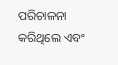ପରିଚାଳନା କରିଥିଲେ ଏବଂ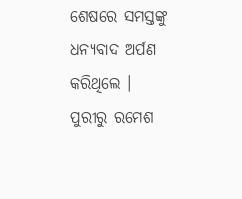ଶେଷରେ ସମସ୍ତଙ୍କୁ ଧନ୍ୟବାଦ ଅର୍ପଣ କରିଥିଲେ ।
ପୁରୀରୁ ରମେଶ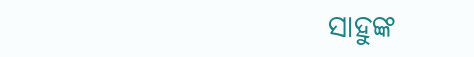ସାହୁଙ୍କ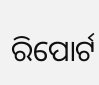ରିପୋର୍ଟ